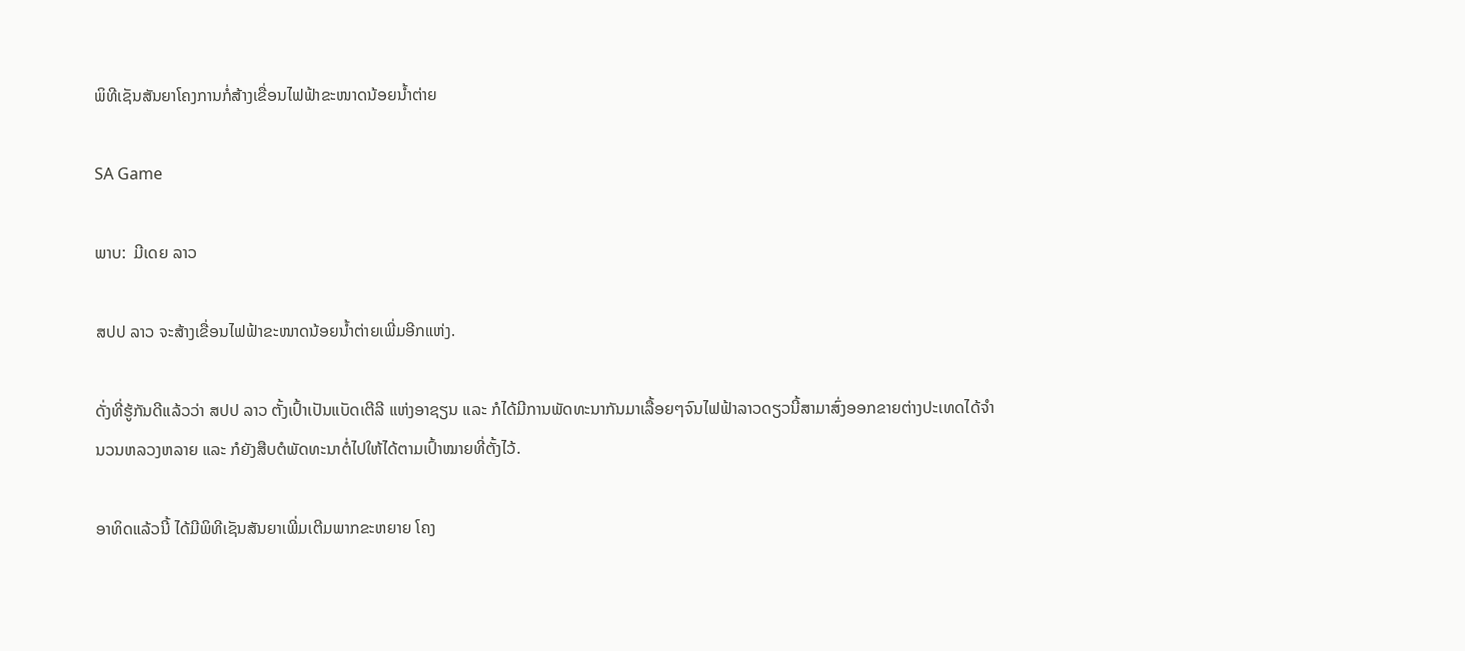ພິທີເຊັນສັນຍາໂຄງການກໍ່ສ້າງເຂື່ອນໄຟຟ້າຂະໜາດນ້ອຍນໍ້າຕ່າຍ

SA Game

ພາບ:  ມີເດຍ ລາວ

ສປປ ລາວ ຈະສ້າງເຂື່ອນໄຟຟ້າຂະໜາດນ້ອຍນໍ້າຕ່າຍເພີ່ມອີກແຫ່ງ.

ດັ່ງທີ່ຮູ້ກັນດີແລ້ວວ່າ ສປປ ລາວ ຕັ້ງເປົ້າເປັນແບັດເຕີລີ ແຫ່ງອາຊຽນ ແລະ ກໍໄດ້ມີການພັດທະນາກັນມາເລື້ອຍໆຈົນໄຟຟ້າລາວດຽວນີ້ສາມາສົ່ງອອກຂາຍຕ່າງປະເທດໄດ້ຈຳນວນຫລວງຫລາຍ ແລະ ກໍຍັງສືບຕໍພັດທະນາຕໍ່ໄປໃຫ້ໄດ້ຕາມເປົ້າໝາຍທີ່ຕັ້ງໄວ້.

ອາທິດແລ້ວນີ້ ໄດ້ມີພິທີເຊັນສັນຍາເພີ່ມເຕີມພາກຂະຫຍາຍ ໂຄງ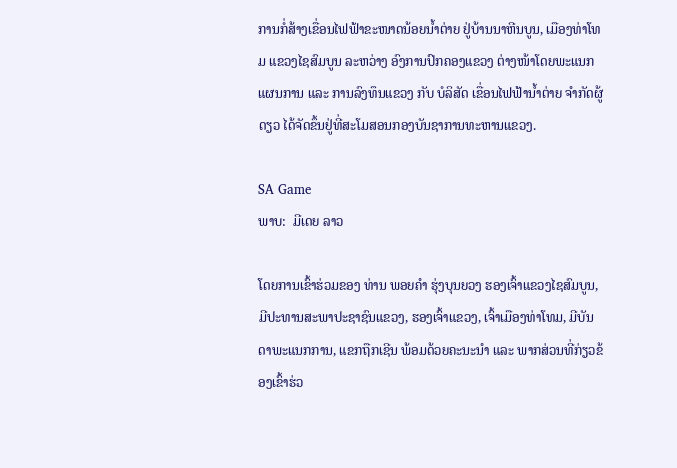ການກໍ່ສ້າງເຂື່ອນໄຟຟ້າຂະໜາດນ້ອຍນໍ້າຕ່າຍ ຢູ່ບ້ານນາຫີນບູນ, ເມືອງທ່າໂທມ ແຂວງໄຊສົມບູນ ລະຫວ່າງ ອົງການປົກຄອງແຂວງ ຕ່າງໜ້າໂດຍພະແນກແຜນການ ແລະ ການລົງທຶນແຂວງ ກັບ ບໍລິສັດ ເຂື່ອນໄຟຟ້ານໍ້າຕ່າຍ ຈໍາກັດຜູ້ດຽວ ໄດ້ຈັດຂຶ້ນຢູ່ທີ່ສະໂມສອນກອງບັນຊາການທະຫານແຂວງ.

SA Game
ພາບ:  ມີເດຍ ລາວ

ໂດຍການເຂົ້າຮ່ວມຂອງ ທ່ານ ພອຍຄຳ ຮຸ່ງບຸນຍວງ ຮອງເຈົ້າແຂວງໄຊສົມບູນ, ມີປະທານສະພາປະຊາຊົນແຂວງ, ຮອງເຈົ້າແຂວງ, ເຈົ້າເມືອງທ່າໂທມ, ມີບັນດາພະແນກການ, ແຂກຖືກເຊີນ ພ້ອມດ້ວຍຄະນະນຳ ແລະ ພາກສ່ວນທີ່ກ່ຽວຂ້ອງເຂົ້າຮ່ວ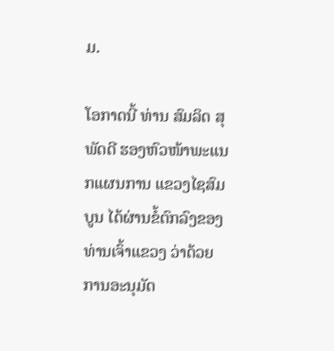ມ.

ໂອກາດນີ້ ທ່ານ ສົມລິດ ສຸພັດດີ ຮອງຫົວໜ້າພະແນກແຜນການ ແຂວງໄຊສົມບູນ ໄດ້ຜ່ານຂໍ້ຕົກລົງຂອງທ່ານເຈົ້າແຂວງ ວ່າດ້ວຍການອະນຸມັດ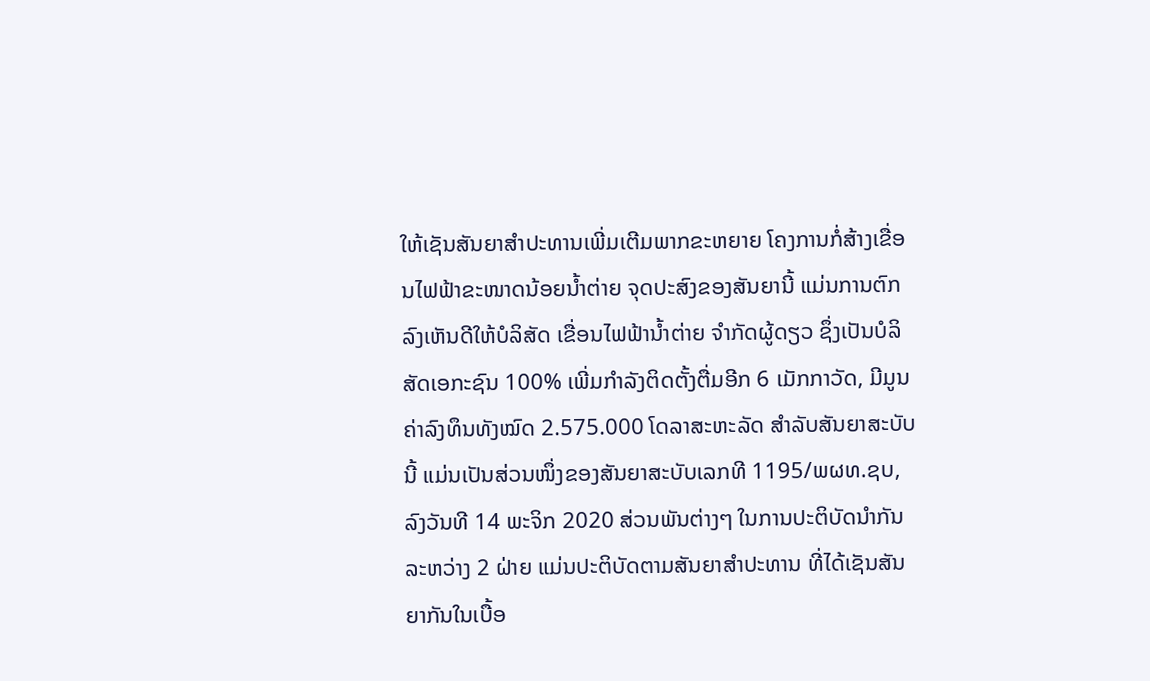ໃຫ້ເຊັນສັນຍາສຳປະທານເພີ່ມເຕີມພາກຂະຫຍາຍ ໂຄງການກໍ່ສ້າງເຂື່ອນໄຟຟ້າຂະໜາດນ້ອຍນໍ້າຕ່າຍ ຈຸດປະສົງຂອງສັນຍານີ້ ແມ່ນການຕົກລົງເຫັນດີໃຫ້ບໍລິສັດ ເຂື່ອນໄຟຟ້ານໍ້າຕ່າຍ ຈຳກັດຜູ້ດຽວ ຊຶ່ງເປັນບໍລິສັດເອກະຊົນ 100% ເພີ່ມກຳລັງຕິດຕັ້ງຕື່ມອີກ 6 ເມັກກາວັດ, ມີມູນຄ່າລົງທຶນທັງໝົດ 2.575.000 ໂດລາສະຫະລັດ ສຳລັບສັນຍາສະບັບນີ້ ແມ່ນເປັນສ່ວນໜຶ່ງຂອງສັນຍາສະບັບເລກທີ 1195/ພຜທ.ຊບ, ລົງວັນທີ 14 ພະຈິກ 2020 ສ່ວນພັນຕ່າງໆ ໃນການປະຕິບັດນຳກັນລະຫວ່າງ 2 ຝ່າຍ ແມ່ນປະຕິບັດຕາມສັນຍາສໍາປະທານ ທີ່ໄດ້ເຊັນສັນຍາກັນໃນເບື້ອ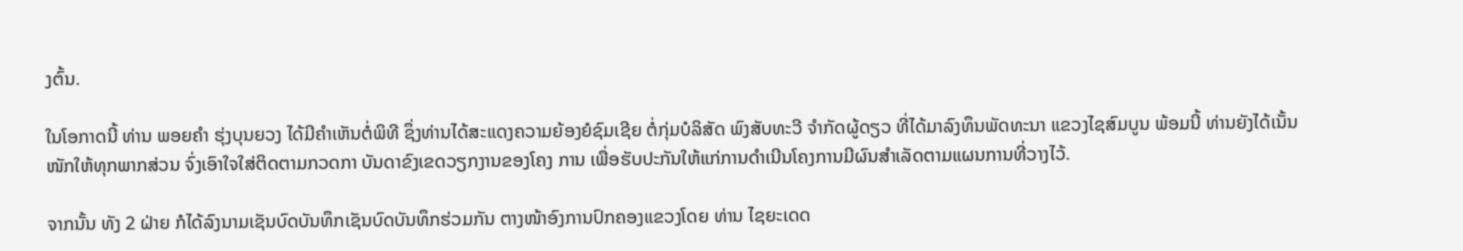ງຕົ້ນ.

ໃນໂອກາດນີ້ ທ່ານ ພອຍຄຳ ຮຸ່ງບຸນຍວງ ໄດ້ມີຄຳເຫັນຕໍ່ພິທີ ຊຶ່ງທ່ານໄດ້ສະແດງຄວາມຍ້ອງຍໍຊົມເຊີຍ ຕໍ່ກຸ່ມບໍລິສັດ ພົງສັບທະວີ ຈຳກັດຜູ້ດຽວ ທີ່ໄດ້ມາລົງທຶນພັດທະນາ ແຂວງໄຊສົມບູນ ພ້ອມນີ້ ທ່ານຍັງໄດ້ເນັ້ນໜັກໃຫ້ທຸກພາກສ່ວນ ຈົ່ງເອົາໃຈໃສ່ຕິດຕາມກວດກາ ບັນດາຂົງເຂດວຽກງານຂອງໂຄງ ການ ເພື່ອຮັບປະກັນໃຫ້ແກ່ການດຳເນີນໂຄງການມີຜົນສຳເລັດຕາມແຜນການທີ່ວາງໄວ້.

ຈາກນັ້ນ ທັງ 2 ຝ່າຍ ກໍໄດ້ລົງນາມເຊັນບົດບັນທຶກເຊັນບົດບັນທຶກຮ່ວມກັນ ຕາງໜ້າອົງການປົກຄອງແຂວງໂດຍ ທ່ານ ໄຊຍະເດດ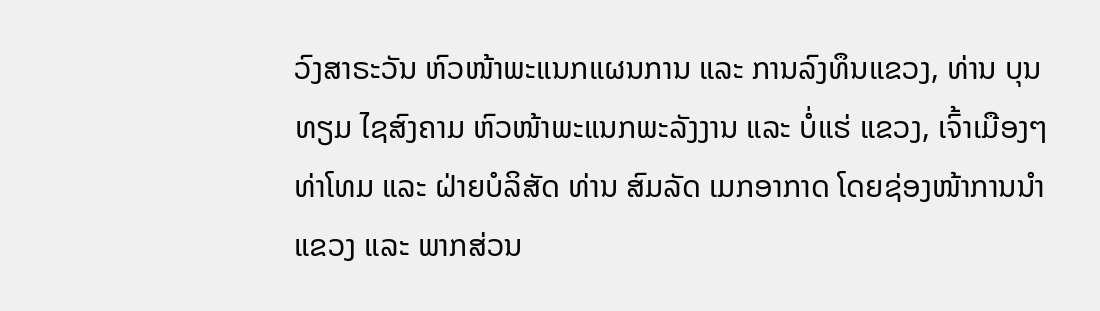ວົງສາຣະວັນ ຫົວໜ້າພະແນກແຜນການ ແລະ ການລົງທຶນແຂວງ, ທ່ານ ບຸນທຽມ ໄຊສົງຄາມ ຫົວໜ້າພະແນກພະລັງງານ ແລະ ບໍ່ແຮ່ ແຂວງ, ເຈົ້າເມືອງໆທ່າໂທມ ແລະ ຝ່າຍບໍລິສັດ ທ່ານ ສົມລັດ ເມກອາກາດ ໂດຍຊ່ອງໜ້າການນຳແຂວງ ແລະ ພາກສ່ວນ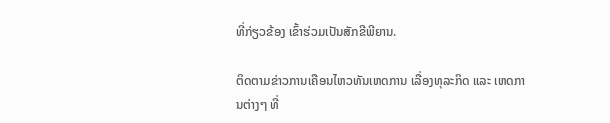ທີ່ກ່ຽວຂ້ອງ ເຂົ້າຮ່ວມເປັນສັກຂີພີຍານ.

ຕິດຕາມຂ່າວການເຄືອນໄຫວທັນເຫດການ ເລື່ອງທຸລະກິດ ແລະ ເຫດການຕ່າງໆ ທີ່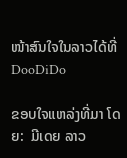ໜ້າສົນໃຈໃນລາວໄດ້ທີ່ DooDiDo

ຂອບໃຈແຫລ່ງທີ່ມາ ໂດຍ:  ມີເດຍ ລາວ